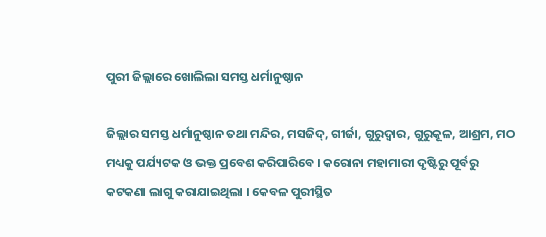ପୁରୀ ଜିଲ୍ଲାରେ ଖୋଲିଲା ସମସ୍ତ ଧର୍ମାନୁଷ୍ଠାନ

ଜିଲ୍ଲାର ସମସ୍ତ ଧର୍ମାନୁଷ୍ଠାନ ତଥା ମନ୍ଦିର, ମସଜିଦ୍‌, ଗୀର୍ଜା, ଗୁରୁଦ୍ୱାର, ଗୁରୁକୂଳ, ଆଶ୍ରମ, ମଠ ମଧ୍ୟକୁ ପର୍ଯ୍ୟଟକ ଓ ଭକ୍ତ ପ୍ରବେଶ କରିପାରିବେ । କରୋନା ମହାମାରୀ ଦୃଷ୍ଟିରୁ ପୂର୍ବରୁ କଟକଣା ଲାଗୁ କରାଯାଇଥିଲା । କେବଳ ପୁରୀସ୍ଥିତ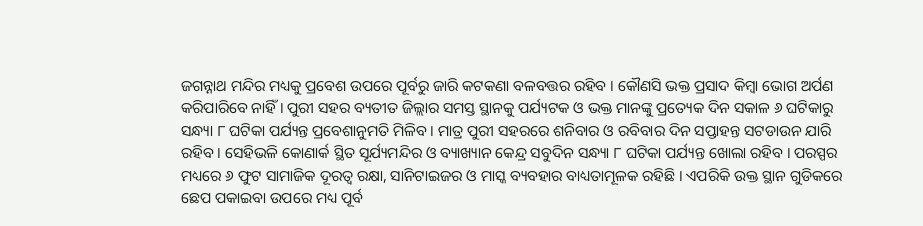ଜଗନ୍ନାଥ ମନ୍ଦିର ମଧ୍ୟକୁ ପ୍ରବେଶ ଉପରେ ପୂର୍ବରୁ ଜାରି କଟକଣା ବଳବତ୍ତର ରହିବ । କୌଣସି ଭକ୍ତ ପ୍ରସାଦ କିମ୍ବା ଭୋଗ ଅର୍ପଣ କରିପାରିବେ ନାହିଁ । ପୁରୀ ସହର ବ୍ୟତୀତ ଜିଲ୍ଲାର ସମସ୍ତ ସ୍ଥାନକୁ ପର୍ଯ୍ୟଟକ ଓ ଭକ୍ତ ମାନଙ୍କୁ ପ୍ରତ୍ୟେକ ଦିନ ସକାଳ ୬ ଘଟିକାରୁ ସନ୍ଧ୍ୟା ୮ ଘଟିକା ପର୍ଯ୍ୟନ୍ତ ପ୍ରବେଶାନୁମତି ମିଳିବ । ମାତ୍ର ପୁରୀ ସହରରେ ଶନିବାର ଓ ରବିବାର ଦିନ ସପ୍ତାହନ୍ତ ସଟଡାଉନ ଯାରି ରହିବ । ସେହିଭଳି କୋଣାର୍କ ସ୍ଥିତ ସୂର୍ଯ୍ୟମନ୍ଦିର ଓ ବ୍ୟାଖ୍ୟାନ କେନ୍ଦ୍ର ସବୁଦିନ ସନ୍ଧ୍ୟା ୮ ଘଟିକା ପର୍ଯ୍ୟନ୍ତ ଖୋଲା ରହିବ । ପରସ୍ପର ମଧ୍ୟରେ ୬ ଫୁଟ ସାମାଜିକ ଦୂରତ୍ୱ ରକ୍ଷା, ସାନିଟାଇଜର ଓ ମାସ୍କ ବ୍ୟବହାର ବାଧ୍ୟତାମୂଳକ ରହିଛି । ଏପରିକି ଉକ୍ତ ସ୍ଥାନ ଗୁଡିକରେ ଛେପ ପକାଇବା ଉପରେ ମଧ୍ୟ ପୂର୍ବ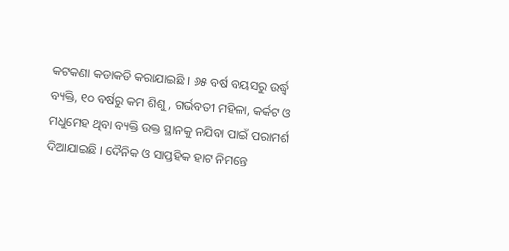କଟକଣା କଡାକଡି କରାଯାଇଛି । ୬୫ ବର୍ଷ ବୟସରୁ ଉର୍ଦ୍ଧ୍ୱ ବ୍ୟକ୍ତି, ୧୦ ବର୍ଷରୁ କମ ଶିଶୁ, ଗର୍ଭବତୀ ମହିଳା, କର୍କଟ ଓ ମଧୁମେହ ଥିବା ବ୍ୟକ୍ତି ଉକ୍ତ ସ୍ଥାନକୁ ନଯିବା ପାଇଁ ପରାମର୍ଶ ଦିଆଯାଇଛି । ଦୈନିକ ଓ ସାପ୍ତହିକ ହାଟ ନିମନ୍ତେ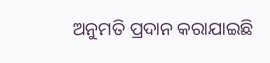ଅନୁମତି ପ୍ରଦାନ କରାଯାଇଛି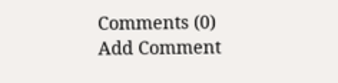Comments (0)
Add Comment